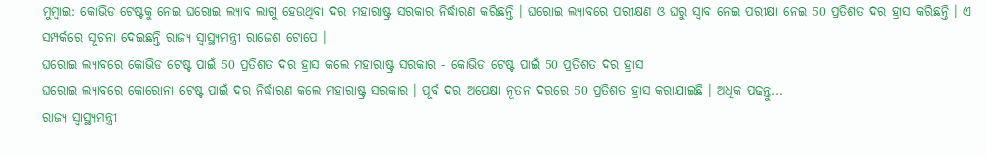ମୁମ୍ବାଇ: କୋଭିଡ ଟେଷ୍ଟକୁ ନେଇ ଘରୋଇ ଲ୍ୟାବ ଲାଗୁ ହେଉଥିବା ଦର ମହାରାଷ୍ଟ୍ର ସରକାର ନିର୍ଦ୍ଧାରଣ କରିଛନ୍ତି । ଘରୋଇ ଲ୍ୟାବରେ ପରୀକ୍ଷଣ ଓ ଘରୁ ସ୍ବାବ ନେଇ ପରୀକ୍ଷା ନେଇ 50 ପ୍ରତିଶତ ଦର ହ୍ରାସ କରିଛନ୍ତି । ଏ ସମ୍ପର୍କରେ ସୂଚନା ଦେଇଛନ୍ତି ରାଜ୍ୟ ସ୍ବାସ୍ଥ୍ୟମନ୍ତ୍ରୀ ରାଜେଶ ଟୋପେ ।
ଘରୋଇ ଲ୍ୟାବରେ କୋଭିଡ ଟେଷ୍ଟ ପାଇଁ 50 ପ୍ରତିଶତ ଦର ହ୍ରାସ କଲେ ମହାରାଷ୍ଟ୍ର ସରକାର - କୋଭିଡ ଟେଷ୍ଟ ପାଇଁ 50 ପ୍ରତିଶତ ଦର ହ୍ରାସ
ଘରୋଇ ଲ୍ୟାବରେ କୋରୋନା ଟେଷ୍ଟ ପାଇଁ ଦର ନିର୍ଦ୍ଧାରଣ କଲେ ମହାରାଷ୍ଟ୍ର ସରକାର । ପୂର୍ବ ଦର ଅପେକ୍ଷା ନୂତନ ଦରରେ 50 ପ୍ରତିଶତ ହ୍ରାସ କରାଯାଇଛି । ଅଧିକ ପଢନ୍ତୁ...
ରାଜ୍ୟ ସ୍ବାସ୍ଥ୍ୟମନ୍ତ୍ରୀ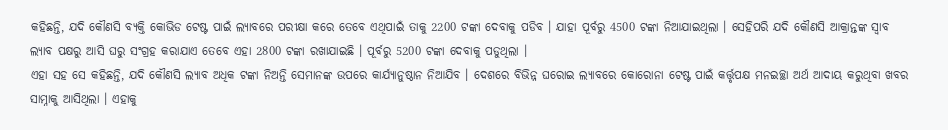କହିଛନ୍ତି, ଯଦି କୌଣସି ବ୍ୟକ୍ତି କୋଭିଡ ଟେଷ୍ଟ ପାଇଁ ଲ୍ୟାବରେ ପରୀକ୍ଷା କରେ ତେବେ ଏଥିପାଇଁ ତାକୁ 2200 ଟଙ୍କା ଦେବାକୁ ପଡିବ । ଯାହା ପୂର୍ବରୁ 4500 ଟଙ୍କା ନିଆଯାଇଥିଲା । ସେହିପରି ଯଦି କୌଣସି ଆକ୍ରାନ୍ତଙ୍କ ସ୍ବାବ ଲ୍ୟାବ ପକ୍ଷରୁ ଆସି ଘରୁ ସଂଗ୍ରହ କରାଯାଏ ତେବେ ଏହା 2800 ଟଙ୍କା ରଖାଯାଇଛି । ପୂର୍ବରୁ 5200 ଟଙ୍କା ଦେବାକୁ ପଡୁଥିଲା ।
ଏହା ସହ ସେ କହିଛନ୍ତି, ଯଦି କୌଣସି ଲ୍ୟାବ ଅଧିକ ଟଙ୍କା ନିଅନ୍ତି ସେମାନଙ୍କ ଉପରେ କାର୍ଯ୍ୟାନୁଷ୍ଠାନ ନିଆଯିବ । ଦେଶରେ ବିଭିନ୍ନ ଘରୋଇ ଲ୍ୟାବରେ କୋରୋନା ଟେଷ୍ଟ ପାଇଁ କର୍ତ୍ତୃପକ୍ଷ ମନଇଚ୍ଛା ଅର୍ଥ ଆଦାୟ କରୁଥିବା ଖବର ସାମ୍ନାକୁ ଆସିଥିଲା । ଏହାକୁ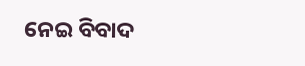ନେଇ ବିବାଦ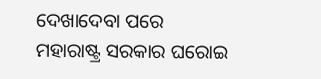ଦେଖାଦେବା ପରେ ମହାରାଷ୍ଟ୍ର ସରକାର ଘରୋଇ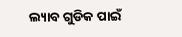ଲ୍ୟାବ ଗୁଡିକ ପାଇଁ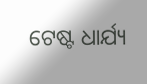ଟେଷ୍ଟ ଧାର୍ଯ୍ୟ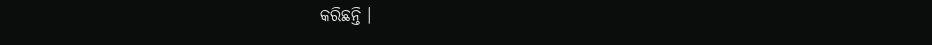କରିଛନ୍ତି ।